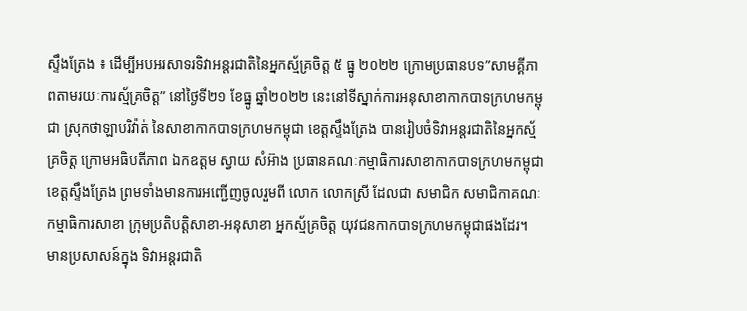ស្ទឹងត្រែង ៖ ដើម្បីអបអរសាទរទិវាអន្តរជាតិនៃអ្នកស្ម័គ្រចិត្ត ៥ ធ្នូ ២០២២ ក្រោមប្រធានបទ”សាមគ្គីភាពតាមរយៈការស្ម័គ្រចិត្ត” នៅថ្ងៃទី២១ ខែធ្នូ ឆ្នាំ២០២២ នេះនៅទីស្នាក់ការអនុសាខាកាកបាទក្រហមកម្ពុជា ស្រុកថាឡាបរិវ៉ាត់ នៃសាខាកាកបាទក្រហមកម្ពុជា ខេត្តស្ទឹងត្រែង បានរៀបចំទិវាអន្តរជាតិនៃអ្នកស្ម័គ្រចិត្ត ក្រោមអធិបតីភាព ឯកឧត្តម ស្វាយ សំអ៊ាង ប្រធានគណៈកម្មាធិការសាខាកាកបាទក្រហមកម្ពុជា ខេត្តស្ទឹងត្រែង ព្រមទាំងមានការអញ្ជើញចូលរួមពី លោក លោកស្រី ដែលជា សមាជិក សមាជិកាគណៈកម្មាធិការសាខា ក្រុមប្រតិបត្តិសាខា-អនុសាខា អ្នកស្ម័គ្រចិត្ត យុវជនកាកបាទក្រហមកម្ពុជាផងដែរ។
មានប្រសាសន៍ក្នុង ទិវាអន្តរជាតិ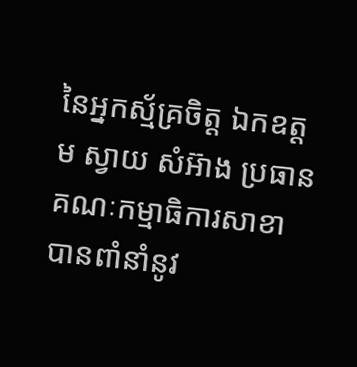នៃអ្នកស្ម័គ្រចិត្ត ឯកឧត្តម ស្វាយ សំអ៊ាង ប្រធានគណៈកម្មាធិការសាខា បានពាំនាំនូវ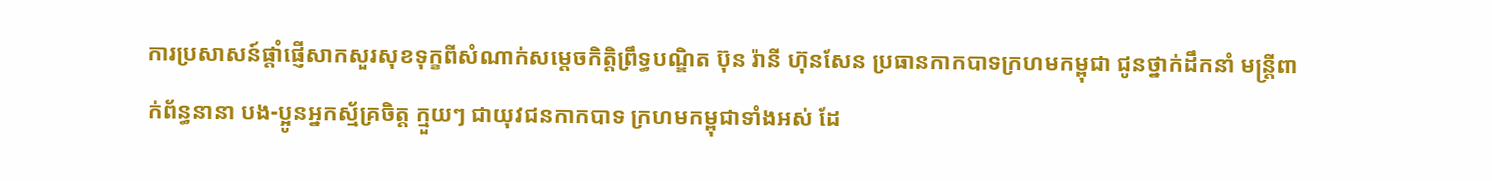ការប្រសាសន៍ផ្តាំផ្ញើសាកសួរសុខទុក្ខពីសំណាក់សម្តេចកិត្តិព្រឹទ្ធបណ្ឌិត ប៊ុន រ៉ានី ហ៊ុនសែន ប្រធានកាកបាទក្រហមកម្ពុជា ជូនថ្នាក់ដឹកនាំ មន្ត្រីពាក់ព័ន្ធនានា បង-ប្អូនអ្នកស្ម័គ្រចិត្ត ក្មួយៗ ជាយុវជនកាកបាទ ក្រហមកម្ពុជាទាំងអស់ ដែ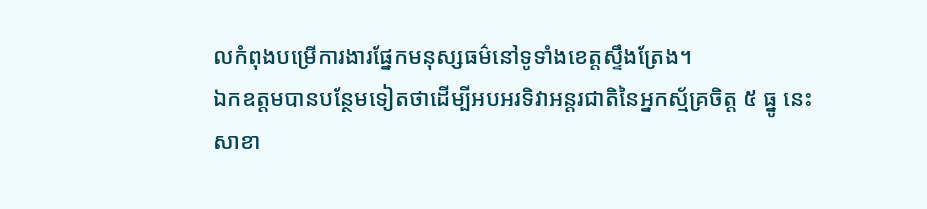លកំពុងបម្រើការងារផ្នែកមនុស្សធម៌នៅទូទាំងខេត្តស្ទឹងត្រែង។
ឯកឧត្តមបានបន្ថែមទៀតថាដើម្បីអបអរទិវាអន្តរជាតិនៃអ្នកស្ម័គ្រចិត្ត ៥ ធ្នូ នេះ សាខា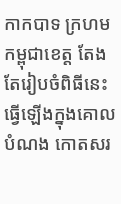កាកបាទ ក្រហមកម្ពុជាខេត្ត តែងតែរៀបចំពិធីនេះធ្វើឡើងក្នុងគោលបំណង កោតសរ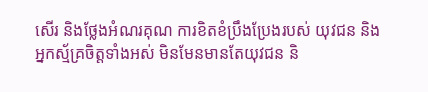សើរ និងថ្លែងអំណរគុណ ការខិតខំប្រឹងប្រែងរបស់ យុវជន និងអ្នកស្ម័គ្រចិត្តទាំងអស់ មិនមែនមានតែយុវជន និ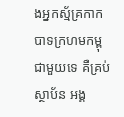ងអ្នកស្ម័គ្រកាកបាទក្រហមកម្ពុជាមួយទេ គឺគ្រប់ស្ថាប័ន អង្គ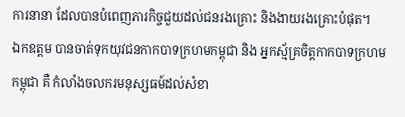ការនានា ដែលបានបំពេញភារកិច្ចជួយដល់ជនរងគ្រោះ និងងាយរងគ្រោះបំផុត។
ឯកឧត្តម បានចាត់ទុកយុវជនកាកបាទក្រហមកម្ពុជា និង អ្នកស្ម័គ្រចិត្តកាកបាទក្រហមកម្ពុជា គឺ កំលាំងចលករមនុស្សធម៍ដល់សំខា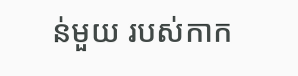ន់មួយ របស់កាក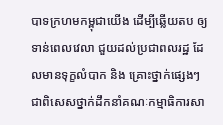បាទក្រហមកម្ពុជាយើង ដើម្បីឆ្លើយតប ឲ្យទាន់ពេលវេលា ជួយដល់ប្រជាពលរដ្ឋ ដែលមានទុក្ខលំបាក និង គ្រោះថ្នាក់ផ្សេងៗ ជាពិសេសថ្នាក់ដឹកនាំគណៈកម្មាធិការសា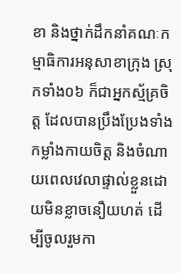ខា និងថ្នាក់ដឹកនាំគណៈកម្មាធិការអនុសាខាក្រុង ស្រុកទាំង០៦ ក៏ជាអ្នកស្ម័គ្រចិត្ត ដែលបានប្រឹងប្រែងទាំងកម្លាំងកាយចិត្ត និងចំណាយពេលវេលាផ្ទាល់ខ្លួនដោយមិនខ្លាចនឿយហត់ ដើម្បីចូលរួមកា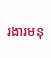រងារមនុ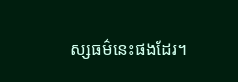ស្សធម៌នេះផងដែរ។